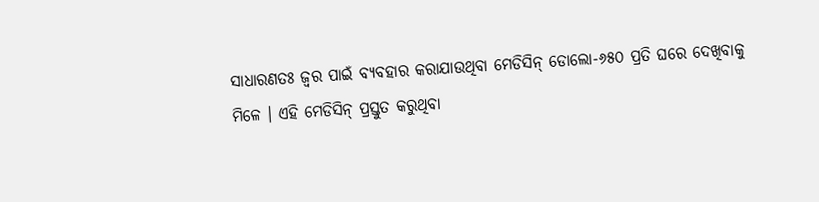ସାଧାରଣତଃ ଜ୍ୱର ପାଇଁ ବ୍ୟବହାର କରାଯାଉଥିବା ମେଡିସିନ୍ ଡୋଲୋ-୬୫୦ ପ୍ରତି ଘରେ ଦେଖିବାକୁ ମିଳେ । ଏହି ମେଡିସିନ୍ ପ୍ରସ୍ତୁତ କରୁଥିବା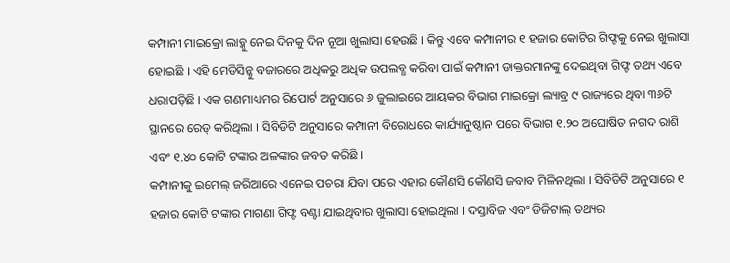କମ୍ପାନୀ ମାଇକ୍ରୋ ଲାବ୍କୁ ନେଇ ଦିନକୁ ଦିନ ନୂଆ ଖୁଲାସା ହେଉଛି । କିନ୍ତୁ ଏବେ କମ୍ପାନୀର ୧ ହଜାର କୋଟିର ଗିଫ୍ଟକୁ ନେଇ ଖୁଲାସା ହୋଇଛି । ଏହି ମେଡିସିନ୍କୁ ବଜାରରେ ଅଧିକରୁ ଅଧିକ ଉପଲବ୍ଧ କରିବା ପାଇଁ କମ୍ପାନୀ ଡାକ୍ତରମାନଙ୍କୁ ଦେଇଥିବା ଗିଫ୍ଟ ତଥ୍ୟ ଏବେ ଧରାପଡ଼ିଛି । ଏକ ଗଣମାଧ୍ୟମର ରିପୋର୍ଟ ଅନୁସାରେ ୬ ଜୁଲାଇରେ ଆୟକର ବିଭାଗ ମାଇକ୍ରୋ ଲ୍ୟାବ୍ର ୯ ରାଜ୍ୟରେ ଥିବା ୩୬ଟି ସ୍ଥାନରେ ରେଡ୍ କରିଥିଲା । ସିବିଡିଟି ଅନୁସାରେ କମ୍ପାନୀ ବିରୋଧରେ କାର୍ଯ୍ୟାନୁଷ୍ଠାନ ପରେ ବିଭାଗ ୧.୨୦ ଅଘୋଷିତ ନଗଦ ରାଶି ଏବଂ ୧.୪୦ କୋଟି ଟଙ୍କାର ଅଳଙ୍କାର ଜବତ କରିଛି ।
କମ୍ପାନୀକୁ ଇମେଲ୍ ଜରିଆରେ ଏନେଇ ପଚରା ଯିବା ପରେ ଏହାର କୌଣସି କୌଣସି ଜବାବ ମିଳିନଥିଲା । ସିବିଡିଟି ଅନୁସାରେ ୧ ହଜାର କୋଟି ଟଙ୍କାର ମାଗଣା ଗିଫ୍ଟ ବଣ୍ଟା ଯାଇଥିବାର ଖୁଲାସା ହୋଇଥିଲା । ଦସ୍ତାବିଜ ଏବଂ ଡିଜିଟାଲ୍ ତଥ୍ୟର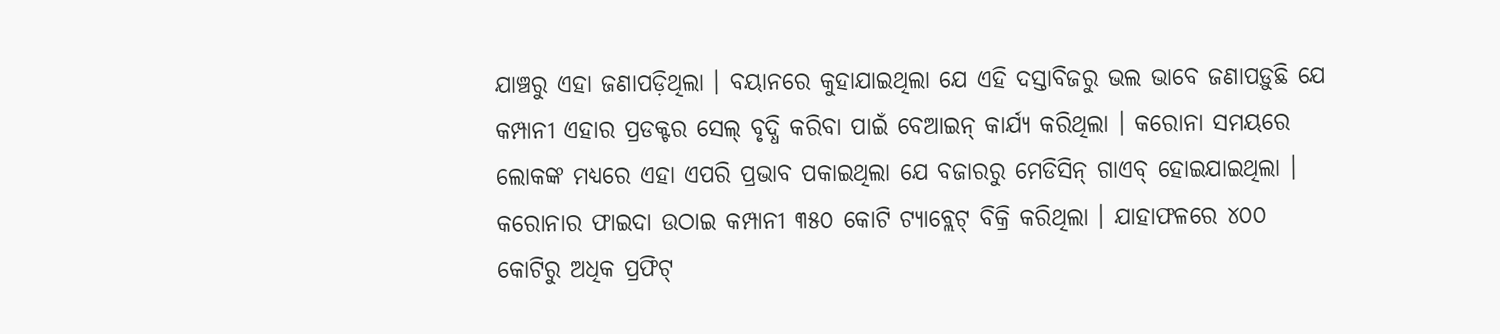ଯାଞ୍ଚରୁ ଏହା ଜଣାପଡ଼ିଥିଲା । ବୟାନରେ କୁହାଯାଇଥିଲା ଯେ ଏହି ଦସ୍ତାବିଜରୁ ଭଲ ଭାବେ ଜଣାପଡ଼ୁଛି ଯେ କମ୍ପାନୀ ଏହାର ପ୍ରଡକ୍ଟର ସେଲ୍ ବୃଦ୍ଧି କରିବା ପାଇଁ ବେଆଇନ୍ କାର୍ଯ୍ୟ କରିଥିଲା । କରୋନା ସମୟରେ ଲୋକଙ୍କ ମଧ୍ୟରେ ଏହା ଏପରି ପ୍ରଭାବ ପକାଇଥିଲା ଯେ ବଜାରରୁ ମେଡିସିନ୍ ଗାଏବ୍ ହୋଇଯାଇଥିଲା । କରୋନାର ଫାଇଦା ଉଠାଇ କମ୍ପାନୀ ୩୫୦ କୋଟି ଟ୍ୟାବ୍ଲେଟ୍ ବିକ୍ରି କରିଥିଲା । ଯାହାଫଳରେ ୪୦୦ କୋଟିରୁ ଅଧିକ ପ୍ରଫିଟ୍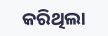କରିଥିଲା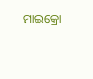ମାଇକ୍ରୋ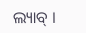ଲ୍ୟାବ୍ ।